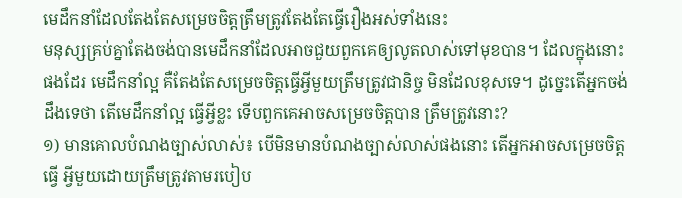មេដឹកនាំដែលតែងតែសម្រេចចិត្តត្រឹមត្រូវតែងតែធ្វើរឿងអស់ទាំងនេះ
មនុស្សគ្រប់គ្នាតែងចង់បានមេដឹកនាំដែលអាចជួយពួកគេឲ្យលូតលាស់ទៅមុខបាន។ ដែលក្នុងនោះផងដែរ មេដឹកនាំល្អ គឺតែងតែសម្រេចចិត្តធ្វើអ្វីមួយត្រឹមត្រូវជានិច្ច មិនដែលខុសទេ។ ដូច្នេះតើអ្នកចង់ដឹងទេថា តើមេដឹកនាំល្អ ធ្វើអ្វីខ្លះ ទើបពួកគេអាចសម្រេចចិត្តបាន ត្រឹមត្រូវនោះ?
១) មានគោលបំណងច្បាស់លាស់៖ បើមិនមានបំណងច្បាស់លាស់ផងនោះ តើអ្នកអាចសម្រេចចិត្តធ្វើ អ្វីមួយដោយត្រឹមត្រូវតាមរបៀប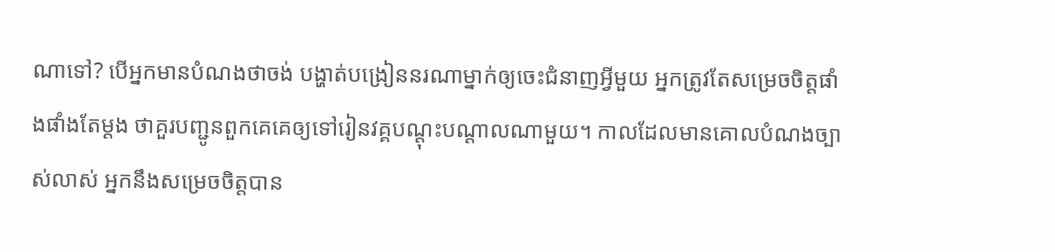ណាទៅ? បើអ្នកមានបំណងថាចង់ បង្ហាត់បង្រៀននរណាម្នាក់ឲ្យចេះជំនាញអ្វីមួយ អ្នកត្រូវតែសម្រេចចិត្តផាំងផាំងតែម្ដង ថាគួរបញ្ជូនពួកគេគេឲ្យទៅរៀនវគ្គបណ្ដុះបណ្ដាលណាមួយ។ កាលដែលមានគោលបំណងច្បាស់លាស់ អ្នកនឹងសម្រេចចិត្តបាន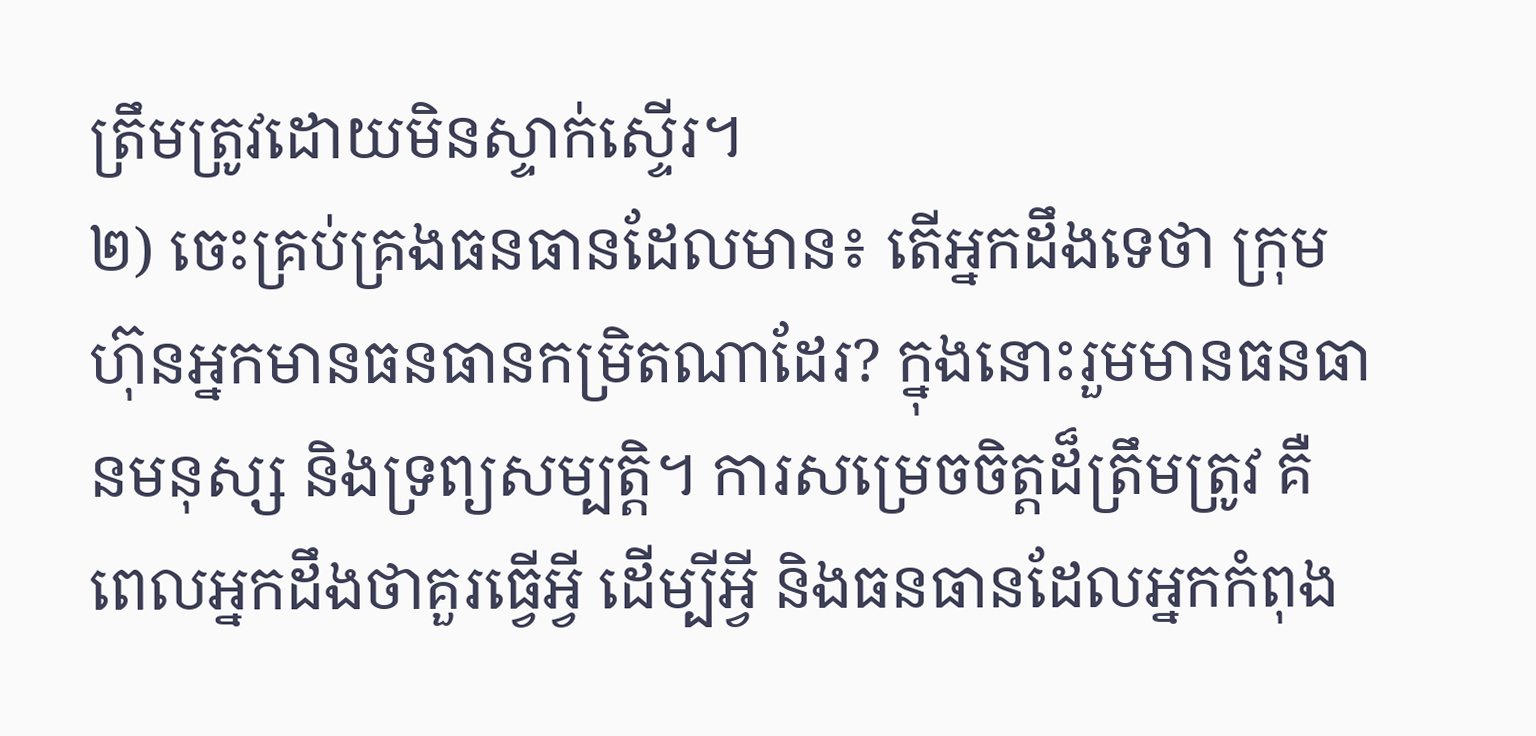ត្រឹមត្រូវដោយមិនស្ទាក់ស្ទើរ។
២) ចេះគ្រប់គ្រងធនធានដែលមាន៖ តើអ្នកដឹងទេថា ក្រុមហ៊ុនអ្នកមានធនធានកម្រិតណាដែរ? ក្នុងនោះរួមមានធនធានមនុស្ស និងទ្រព្យសម្បត្តិ។ ការសម្រេចចិត្តដ៏ត្រឹមត្រូវ គឺពេលអ្នកដឹងថាគួរធ្វើអ្វី ដើម្បីអ្វី និងធនធានដែលអ្នកកំពុង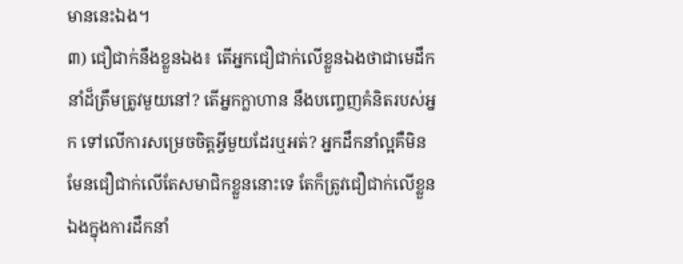មាននេះឯង។
៣) ជឿជាក់នឹងខ្លួនឯង៖ តើអ្នកជឿជាក់លើខ្លួនឯងថាជាមេដឹកនាំដ៏ត្រឹមត្រូវមួយនៅ? តើអ្នកក្លាហាន នឹងបញ្ចេញគំនិតរបស់អ្នក ទៅលើការសម្រេចចិត្តអ្វីមួយដែរឬអត់? អ្នកដឹកនាំល្អគឺមិនមែនជឿជាក់លើតែសមាជិកខ្លួននោះទេ តែក៏ត្រូវជឿជាក់លើខ្លួនឯងក្នុងការដឹកនាំ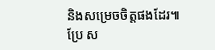និងសម្រេចចិត្តផងដែរ៕
ប្រែ ស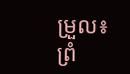ម្រួល៖ ព្រំ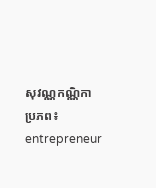សុវណ្ណកណ្ណិកា ប្រភព៖ entrepreneur